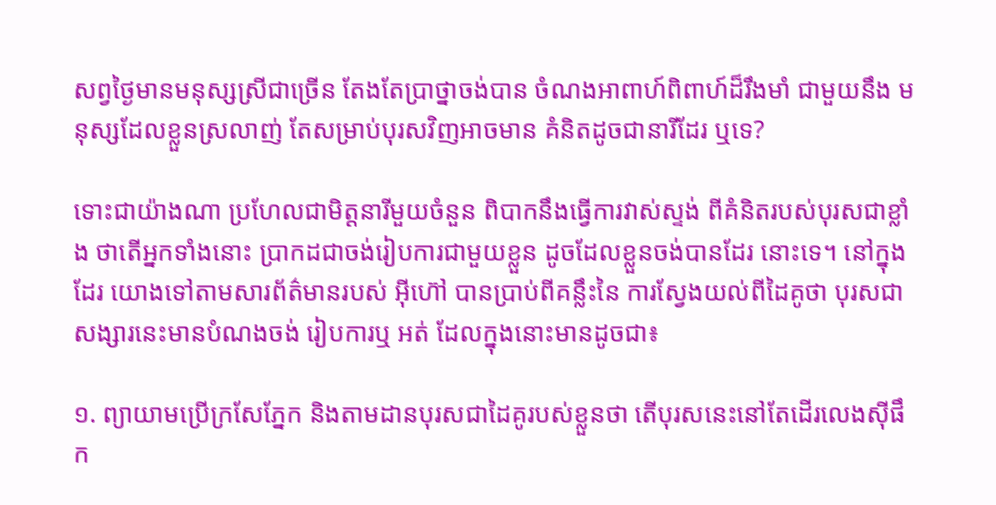សព្វថ្ងៃមានមនុស្សស្រីជាច្រើន តែងតែប្រាថ្នាចង់បាន ចំណងអាពាហ៍ពិពាហ៍ដ៏រឹងមាំ ជាមួយនឹង មនុស្សដែលខ្លួនស្រលាញ់ តែសម្រាប់បុរសវិញអាចមាន គំនិតដូចជានារីដែរ ឬទេ?

ទោះជាយ៉ាងណា ប្រហែលជាមិត្ដនារីមួយចំនួន ពិបាកនឹងធ្វើការវាស់ស្ទង់ ពីគំនិតរបស់បុរសជាខ្លាំង ថាតើអ្នកទាំងនោះ ប្រាកដជាចង់រៀបការជាមួយខ្លួន ដូចដែលខ្លួនចង់បានដែរ នោះទេ។ នៅក្នុងដែរ យោងទៅតាមសារព័ត៌មានរបស់ អ៊ីហ៊ៅ បានប្រាប់ពីគន្លឹះនៃ ការស្វែងយល់ពីដៃគូថា បុរសជាសង្សារនេះមានបំណងចង់ រៀបការឬ អត់ ដែលក្នុងនោះមានដូចជា៖

១. ព្យាយាមប្រើក្រសែភ្នែក និងតាមដានបុរសជាដៃគូរបស់ខ្លួនថា តើបុរសនេះនៅតែដើរលេងស៊ីផឹក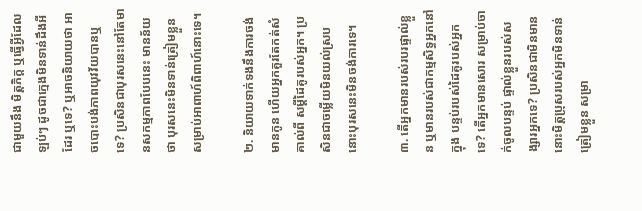ជាមួយនឹង មិត្ដភិក្ដ ឬធ្វើអ្វីដែលឡប់ៗ ដូចជាក្មេងមិនទាន់ដឹងអី ដែរ ឬទេ? ឬអាចនិយាយថា អាចបោះបង់ភាពយុវវ័យបានឬ ទេ? ប្រសិនជាបុរសនេះនៅតែមានសកម្មភាពបែបនេះ មានន័យថា បុរសនេះមិនទាន់ត្រៀមខ្លួនសម្រាប់អាពាហ៍ពិពាហ៍នោះទេ។

២. និយាយទាក់ទងនឹងការចង់មានកូន ហើយអ្នកគួរតែកត់សំគាល់ពី សម្ដីដៃគូរបស់អ្នក។ ប្រសិនជាចម្លើយមិនយល់ស្រប នោះបុរសនេះមិនចង់ការទេ។

៣. តើអ្នកមានរបស់របរផ្ទាល់ខ្លួន ឬមានរបស់ជាកម្មសិទ្ធអ្នកនៅក្នុង បន្ទប់របស់ដៃគូរបស់អ្នកទេ? តើអ្នកមានសោរ សម្រាប់ចាក់ចូលបន្ទប់ ផ្ទាល់ខ្លួនរបស់សង្សារអ្នកទេ? ប្រសិនជាមិនមាន នោះមិត្ដប្រុសរបស់អ្នកមិនទាន់ត្រៀមខ្លួន សម្រា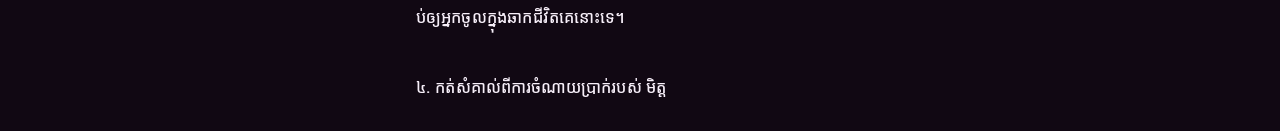ប់ឲ្យអ្នកចូលក្នុងឆាកជីវិតគេនោះទេ។

៤. កត់សំគាល់ពីការចំណាយប្រាក់របស់ មិត្ដ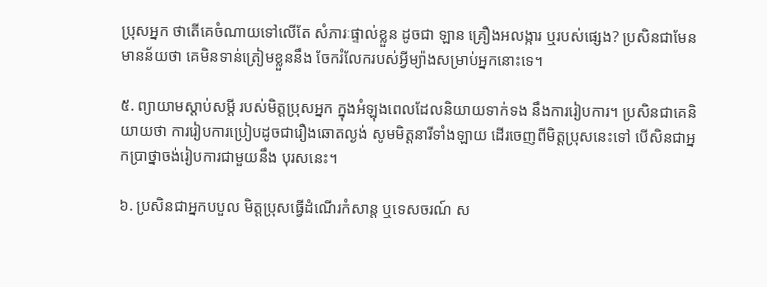ប្រុសអ្នក ថាតើគេចំណាយទៅលើតែ សំភារៈផ្ទាល់ខ្លួន ដូចជា ឡាន គ្រឿងអលង្ការ ឬរបស់ផ្សេង? ប្រសិនជាមែន មានន័យថា គេមិនទាន់ត្រៀមខ្លួននឹង ចែករំលែករបស់អ្វីម្យ៉ាងសម្រាប់អ្នកនោះទេ។

៥. ព្យាយាមស្ដាប់សម្ដី របស់មិត្ដប្រុសអ្នក ក្នុងអំឡុងពេលដែលនិយាយទាក់ទង នឹងការរៀបការ។ ប្រសិនជាគេនិយាយថា ការរៀបការប្រៀបដូចជារឿងឆោតល្ងង់ សូមមិត្ដនារីទាំងឡាយ ដើរចេញពីមិត្ដប្រុសនេះទៅ បើសិនជាអ្នកប្រាថ្នាចង់រៀបការជាមួយនឹង បុរសនេះ។

៦. ប្រសិនជាអ្នកបបួល មិត្ដប្រុសធ្វើដំណើរកំសាន្ដ ឬទេសចរណ៍ ស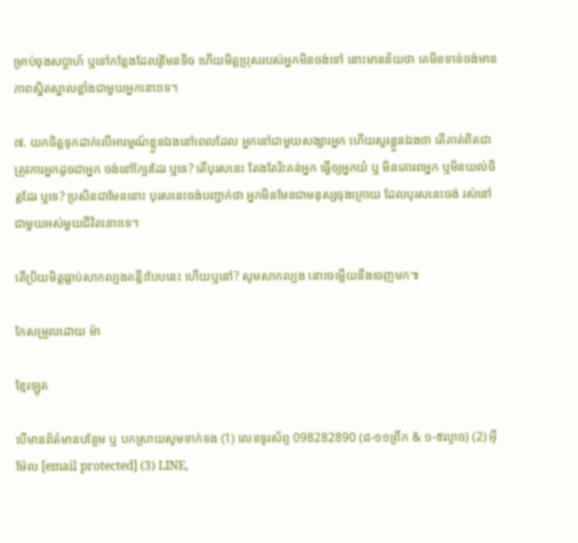ម្រាប់ចុងសប្ដាហ៍ ឬទៅកន្លែងដែលរ៉ូមែនទិច ហើយមិត្ដប្រុសរបស់អ្នកមិនចង់ទៅ នោះមានន័យថា គេមិនទាន់ចង់មានភាពស្និតស្នាលខ្លាំងជាមួយអ្នកនោះទេ។

៧. យកចិត្ដទុកដាក់លើអារម្មណ៍ខ្លួនឯងនៅពេលដែល អ្នកនៅជាមួយសង្សារអ្នក ហើយសួរខ្លួនឯងថា តើគាត់ពិតជាត្រូវការអ្នកដូចជាអ្នក ចង់នៅក្បែរដែរ ឬទេ? តើបុរសនេះ តែងតែរិះគន់អ្នក ធ្វើឲ្យអ្នកយំ ឬ មិនគោរពអ្នក ឬមិនយល់ចិត្ដដែរ ឬទេ? ប្រសិនជាមែននោះ បុរសនេះចង់បញ្ជាក់ថា អ្នកមិនមែនជាមនុស្សចុងក្រោយ ដែលបុរសនេះចង់ រស់នៅជាមួយអស់មួយជីវិតនោះទេ។

តើប្រិយមិត្ដធ្លាប់សាកល្បងគន្លឹះបែបនេះ ហើយឬនៅ? សូមសាកល្បង នោះចម្លើយនឹងចេញមក៕

កែសម្រួលដោយ ម៉ា

ខ្មែរឡូត

បើមានព័ត៌មានបន្ថែម ឬ បកស្រាយសូមទាក់ទង (1) លេខទូរស័ព្ទ 098282890 (៨-១១ព្រឹក & ១-៥ល្ងាច) (2) អ៊ីម៉ែល [email protected] (3) LINE,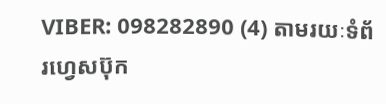VIBER: 098282890 (4) តាមរយៈទំព័រហ្វេសប៊ុក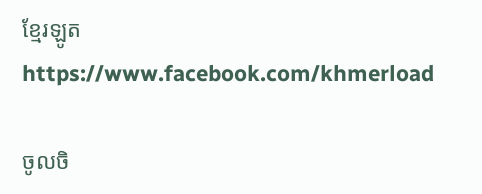ខ្មែរឡូត https://www.facebook.com/khmerload

ចូលចិ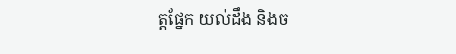ត្តផ្នែក យល់ដឹង និងច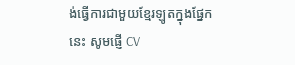ង់ធ្វើការជាមួយខ្មែរឡូតក្នុងផ្នែកនេះ សូមផ្ញើ CV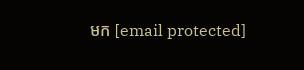មក [email protected]